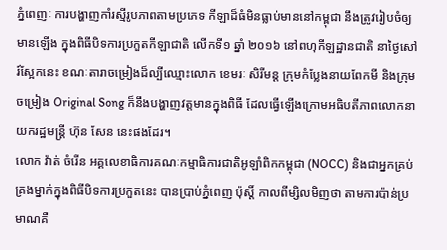ភ្នំពេញៈ ការបង្ហាញកាំរស្មីរូបភាពតាមប្រភេទ កីឡាដ៏ធំមិនធ្លាប់មាននៅកម្ពុជា នឹងត្រូវរៀបចំឲ្យមានឡើង ក្នុងពិធីបិទការប្រកួតកីឡាជាតិ លើកទី១ ឆ្នាំ ២០១៦ នៅពហុកីឡដ្ឋានជាតិ នាថ្ងៃសៅរ៍ស្អែកនេះ ខណៈតារាចម្រៀងដ៏ល្បីឈ្មោះលោក ខេមរៈ សិរីមន្ត ក្រុមកំប្លែងនាយពែកមី និងក្រុមចម្រៀង Original Song ក៏នឹងបង្ហាញវត្តមានក្នុងពិធី ដែលធ្វើឡើងក្រោមអធិបតីភាពលោកនាយករដ្ឋមន្ត្រី ហ៊ុន សែន នេះផងដែរ។
លោក វ៉ាត់ ចំរើន អគ្គលេខាធិការគណៈកម្មាធិការជាតិអូឡាំពិកកម្ពុជា (NOCC) និងជាអ្នកគ្រប់គ្រងម្នាក់ក្នុងពិធីបិទការប្រកួតនេះ បានប្រាប់ភ្នំពេញ ប៉ុស្តិ៍ កាលពីម្សិលមិញថា តាមការប៉ាន់ប្រមាណគឺ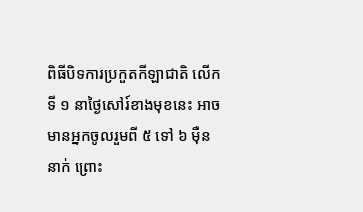ពិធីបិទការប្រកួតកីឡាជាតិ លើកទី ១ នាថ្ងៃសៅរ៍ខាងមុខនេះ អាចមានអ្នកចូលរួមពី ៥ ទៅ ៦ ម៉ឺននាក់ ព្រោះ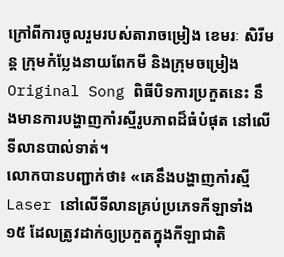ក្រៅពីការចូលរួមរបស់តារាចម្រៀង ខេមរៈ សិរីមន្ត ក្រុមកំប្លែងនាយពែកមី និងក្រុមចម្រៀង Original Song ពិធីបិទការប្រកួតនេះ នឹងមានការបង្ហាញកាំរស្មីរូបភាពដ៏ធំបំផុត នៅលើទីលានបាល់ទាត់។
លោកបានបញ្ជាក់ថា៖ «គេនឹងបង្ហាញកាំរស្មី Laser នៅលើទីលានគ្រប់ប្រភេទកីឡាទាំង ១៥ ដែលត្រូវដាក់ឲ្យប្រកួតក្នុងកីឡាជាតិ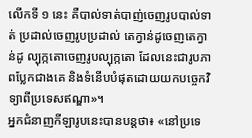លើកទី ១ នេះ គឺបាល់ទាត់បាញ់ចេញរូបបាល់ទាត់ ប្រដាល់ចេញរូបប្រដាល់ តេក្វាន់ដូចេញតេក្វាន់ដូ ល្បុក្កតោចេញរូបល្បុក្កតោ ដែលនេះជារូបភាពប្លែកជាងគេ និងទំនើបបំផុតដោយយកបច្ចេកវិទ្យាពីប្រទេសឥណ្ឌា»។
អ្នកជំនាញកីឡារូបនេះបានបន្តថា៖ «នៅប្រទេ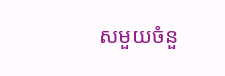សមួយចំនួ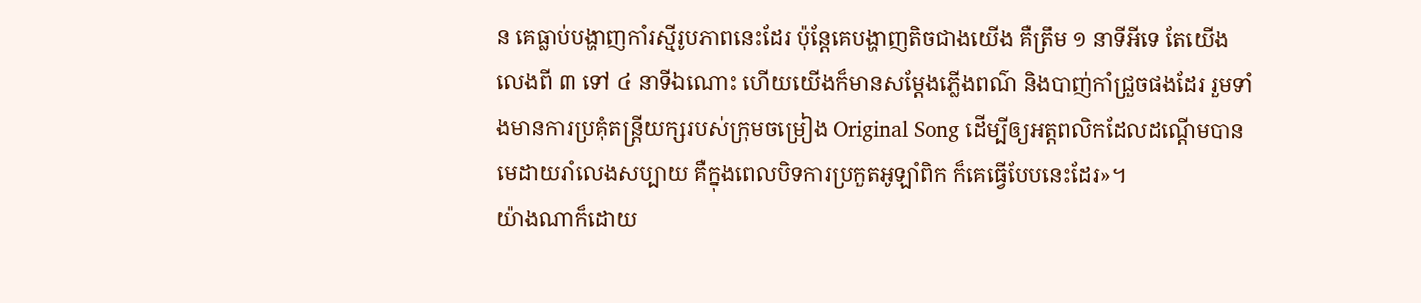ន គេធ្លាប់បង្ហាញកាំរស្មីរូបភាពនេះដែរ ប៉ុន្តែគេបង្ហាញតិចជាងយើង គឺត្រឹម ១ នាទីអីទេ តែយើងលេងពី ៣ ទៅ ៤ នាទីឯណោះ ហើយយើងក៏មានសម្តែងភ្លើងពណ៌ និងបាញ់កាំជ្រួចផងដែរ រួមទាំងមានការប្រគុំតន្ត្រីយក្សរបស់ក្រុមចម្រៀង Original Song ដើម្បីឲ្យអត្តពលិកដែលដណ្តើមបានមេដាយរាំលេងសប្បាយ គឺក្នុងពេលបិទការប្រកួតអូឡាំពិក ក៏គេធ្វើបែបនេះដែរ»។
យ៉ាងណាក៏ដោយ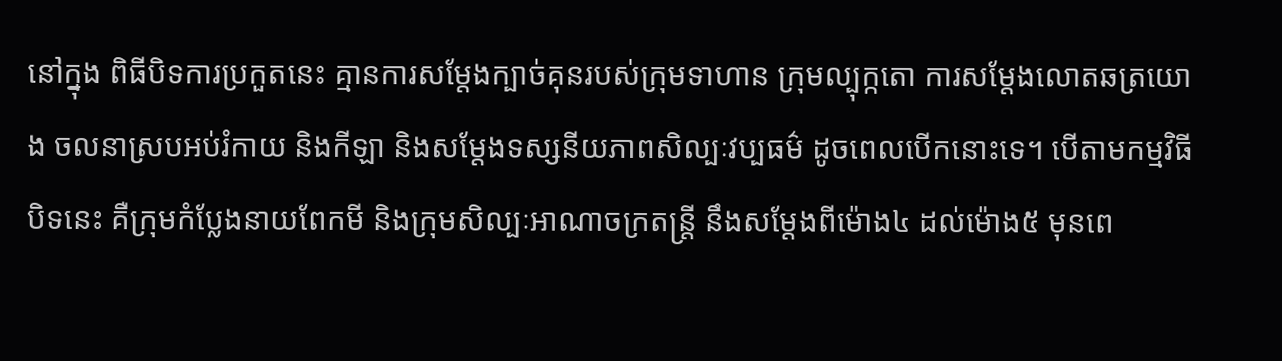នៅក្នុង ពិធីបិទការប្រកួតនេះ គ្មានការសម្តែងក្បាច់គុនរបស់ក្រុមទាហាន ក្រុមល្បុក្កតោ ការសម្តែងលោតឆត្រយោង ចលនាស្របអប់រំកាយ និងកីឡា និងសម្តែងទស្សនីយភាពសិល្បៈវប្បធម៌ ដូចពេលបើកនោះទេ។ បើតាមកម្មវិធីបិទនេះ គឺក្រុមកំប្លែងនាយពែកមី និងក្រុមសិល្បៈអាណាចក្រតន្ត្រី នឹងសម្តែងពីម៉ោង៤ ដល់ម៉ោង៥ មុនពេ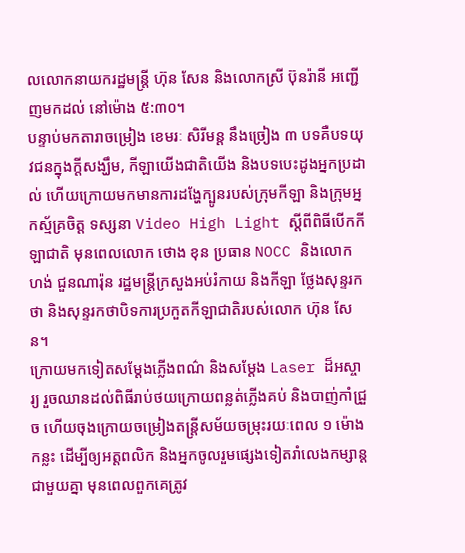លលោកនាយករដ្ឋមន្ត្រី ហ៊ុន សែន និងលោកស្រី ប៊ុនរ៉ានី អញ្ជើញមកដល់ នៅម៉ោង ៥:៣០។
បន្ទាប់មកតារាចម្រៀង ខេមរៈ សិរីមន្ត នឹងច្រៀង ៣ បទគឺបទយុវជនក្នុងក្តីសង្ឃឹម, កីឡាយើងជាតិយើង និងបទបេះដូងអ្នកប្រដាល់ ហើយក្រោយមកមានការដង្ហែក្បូនរបស់ក្រុមកីឡា និងក្រុមអ្នកស្ម័គ្រចិត្ត ទស្សនា Video High Light ស្តីពីពិធីបើកកីឡាជាតិ មុនពេលលោក ថោង ខុន ប្រធាន NOCC និងលោក ហង់ ជួនណារ៉ុន រដ្ឋមន្ត្រីក្រសួងអប់រំកាយ និងកីឡា ថ្លែងសុន្ទរកថា និងសុន្ទរកថាបិទការប្រកួតកីឡាជាតិរបស់លោក ហ៊ុន សែន។
ក្រោយមកទៀតសម្តែងភ្លើងពណ៌ និងសម្តែង Laser ដ៏អស្ចារ្យ រួចឈានដល់ពិធីរាប់ថយក្រោយពន្លត់ភ្លើងគប់ និងបាញ់កាំជ្រួច ហើយចុងក្រោយចម្រៀងតន្ត្រីសម័យចម្រុះរយៈពេល ១ ម៉ោងកន្លះ ដើម្បីឲ្យអត្តពលិក និងអ្នកចូលរួមផ្សេងទៀតរាំលេងកម្សាន្តជាមួយគ្នា មុនពេលពួកគេត្រូវ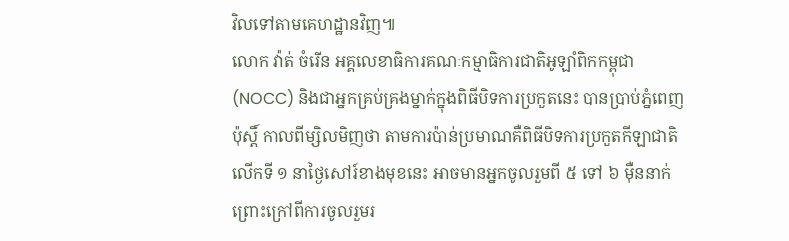វិលទៅតាមគេហដ្ឋានវិញ៕
លោក វ៉ាត់ ចំរើន អគ្គលេខាធិការគណៈកម្មាធិការជាតិអូឡាំពិកកម្ពុជា (NOCC) និងជាអ្នកគ្រប់គ្រងម្នាក់ក្នុងពិធីបិទការប្រកួតនេះ បានប្រាប់ភ្នំពេញ ប៉ុស្តិ៍ កាលពីម្សិលមិញថា តាមការប៉ាន់ប្រមាណគឺពិធីបិទការប្រកួតកីឡាជាតិ លើកទី ១ នាថ្ងៃសៅរ៍ខាងមុខនេះ អាចមានអ្នកចូលរួមពី ៥ ទៅ ៦ ម៉ឺននាក់ ព្រោះក្រៅពីការចូលរួមរ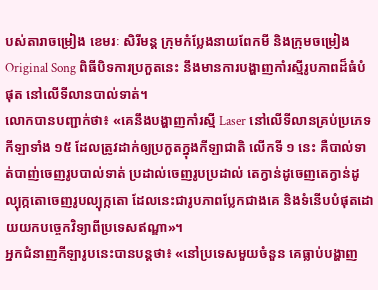បស់តារាចម្រៀង ខេមរៈ សិរីមន្ត ក្រុមកំប្លែងនាយពែកមី និងក្រុមចម្រៀង Original Song ពិធីបិទការប្រកួតនេះ នឹងមានការបង្ហាញកាំរស្មីរូបភាពដ៏ធំបំផុត នៅលើទីលានបាល់ទាត់។
លោកបានបញ្ជាក់ថា៖ «គេនឹងបង្ហាញកាំរស្មី Laser នៅលើទីលានគ្រប់ប្រភេទកីឡាទាំង ១៥ ដែលត្រូវដាក់ឲ្យប្រកួតក្នុងកីឡាជាតិ លើកទី ១ នេះ គឺបាល់ទាត់បាញ់ចេញរូបបាល់ទាត់ ប្រដាល់ចេញរូបប្រដាល់ តេក្វាន់ដូចេញតេក្វាន់ដូ ល្បុក្កតោចេញរូបល្បុក្កតោ ដែលនេះជារូបភាពប្លែកជាងគេ និងទំនើបបំផុតដោយយកបច្ចេកវិទ្យាពីប្រទេសឥណ្ឌា»។
អ្នកជំនាញកីឡារូបនេះបានបន្តថា៖ «នៅប្រទេសមួយចំនួន គេធ្លាប់បង្ហាញ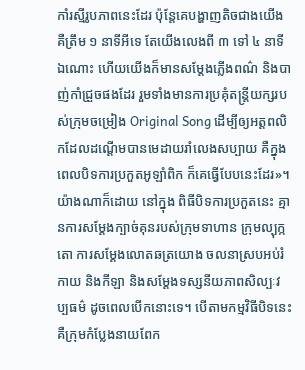កាំរស្មីរូបភាពនេះដែរ ប៉ុន្តែគេបង្ហាញតិចជាងយើង គឺត្រឹម ១ នាទីអីទេ តែយើងលេងពី ៣ ទៅ ៤ នាទីឯណោះ ហើយយើងក៏មានសម្តែងភ្លើងពណ៌ និងបាញ់កាំជ្រួចផងដែរ រួមទាំងមានការប្រគុំតន្ត្រីយក្សរបស់ក្រុមចម្រៀង Original Song ដើម្បីឲ្យអត្តពលិកដែលដណ្តើមបានមេដាយរាំលេងសប្បាយ គឺក្នុងពេលបិទការប្រកួតអូឡាំពិក ក៏គេធ្វើបែបនេះដែរ»។
យ៉ាងណាក៏ដោយ នៅក្នុង ពិធីបិទការប្រកួតនេះ គ្មានការសម្តែងក្បាច់គុនរបស់ក្រុមទាហាន ក្រុមល្បុក្កតោ ការសម្តែងលោតឆត្រយោង ចលនាស្របអប់រំកាយ និងកីឡា និងសម្តែងទស្សនីយភាពសិល្បៈវប្បធម៌ ដូចពេលបើកនោះទេ។ បើតាមកម្មវិធីបិទនេះ គឺក្រុមកំប្លែងនាយពែក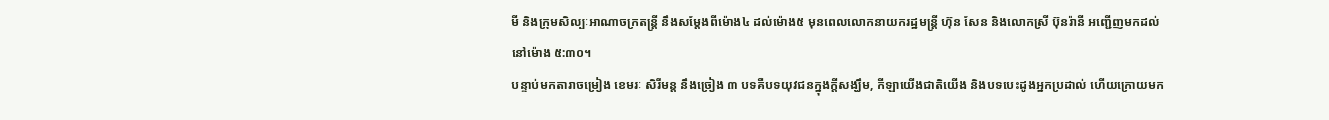មី និងក្រុមសិល្បៈអាណាចក្រតន្ត្រី នឹងសម្តែងពីម៉ោង៤ ដល់ម៉ោង៥ មុនពេលលោកនាយករដ្ឋមន្ត្រី ហ៊ុន សែន និងលោកស្រី ប៊ុនរ៉ានី អញ្ជើញមកដល់ នៅម៉ោង ៥:៣០។
បន្ទាប់មកតារាចម្រៀង ខេមរៈ សិរីមន្ត នឹងច្រៀង ៣ បទគឺបទយុវជនក្នុងក្តីសង្ឃឹម, កីឡាយើងជាតិយើង និងបទបេះដូងអ្នកប្រដាល់ ហើយក្រោយមក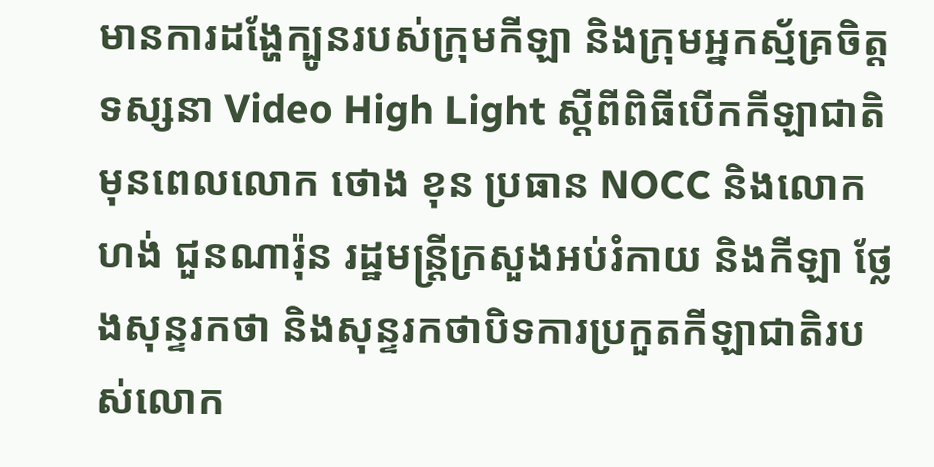មានការដង្ហែក្បូនរបស់ក្រុមកីឡា និងក្រុមអ្នកស្ម័គ្រចិត្ត ទស្សនា Video High Light ស្តីពីពិធីបើកកីឡាជាតិ មុនពេលលោក ថោង ខុន ប្រធាន NOCC និងលោក ហង់ ជួនណារ៉ុន រដ្ឋមន្ត្រីក្រសួងអប់រំកាយ និងកីឡា ថ្លែងសុន្ទរកថា និងសុន្ទរកថាបិទការប្រកួតកីឡាជាតិរបស់លោក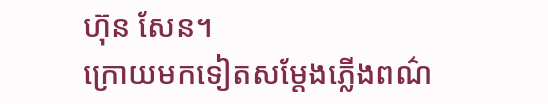ហ៊ុន សែន។
ក្រោយមកទៀតសម្តែងភ្លើងពណ៌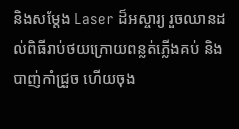និងសម្តែង Laser ដ៏អស្ចារ្យ រួចឈានដល់ពិធីរាប់ថយក្រោយពន្លត់ភ្លើងគប់ និងបាញ់កាំជ្រួច ហើយចុង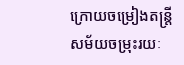ក្រោយចម្រៀងតន្ត្រីសម័យចម្រុះរយៈ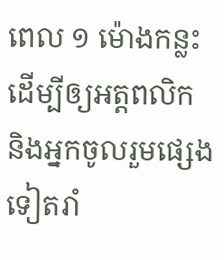ពេល ១ ម៉ោងកន្លះ ដើម្បីឲ្យអត្តពលិក និងអ្នកចូលរួមផ្សេងទៀតរាំ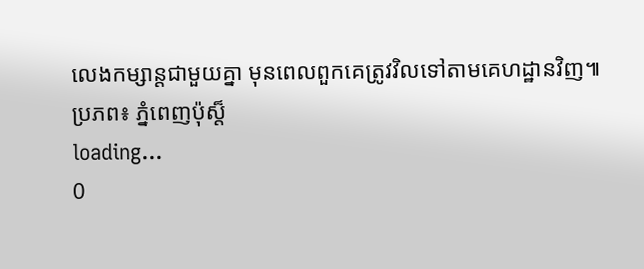លេងកម្សាន្តជាមួយគ្នា មុនពេលពួកគេត្រូវវិលទៅតាមគេហដ្ឋានវិញ៕
ប្រភព៖ ភ្នំពេញប៉ុស្ត៏
loading...
0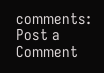comments:
Post a Comment